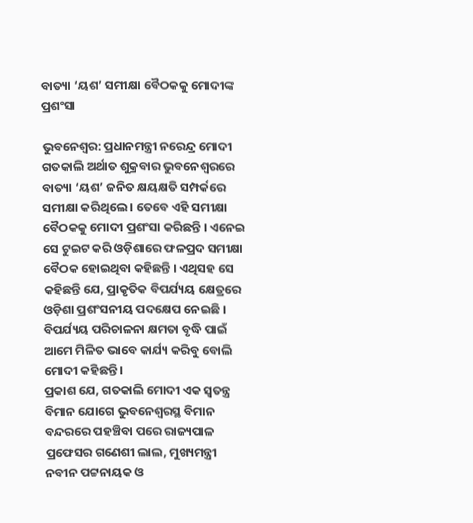ବାତ୍ୟା ‘ୟଶ’ ସମୀକ୍ଷା ବୈଠକକୁ ମୋଦୀଙ୍କ ପ୍ରଶଂସା

ଭୁବନେଶ୍ୱର: ପ୍ରଧାନମନ୍ତ୍ରୀ ନରେନ୍ଦ୍ର ମୋଦୀ ଗତକାଲି ଅର୍ଥାତ ଶୁକ୍ରବାର ଭୁବନେଶ୍ୱରରେ ବାତ୍ୟା ‘ୟଶ’ ଜନିତ କ୍ଷୟକ୍ଷତି ସମ୍ପର୍କରେ ସମୀକ୍ଷା କରିଥିଲେ । ତେବେ ଏହି ସମୀକ୍ଷା ବୈଠକକୁ ମୋଦୀ ପ୍ରଶଂସା କରିଛନ୍ତି । ଏନେଇ ସେ ଟୁଇଟ କରି ଓଡ଼ିଶାରେ ଫଳପ୍ରଦ ସମୀକ୍ଷା ବୈଠକ ହୋଇଥିବା କହିଛନ୍ତି । ଏଥିସହ ସେ କହିଛନ୍ତି ଯେ, ପ୍ରାକୃତିକ ବିପର୍ଯ୍ୟୟ କ୍ଷେତ୍ରରେ ଓଡ଼ିଶା ପ୍ରଶଂସନୀୟ ପଦକ୍ଷେପ ନେଇଛି । ବିପର୍ଯ୍ୟୟ ପରିଚାଳନା କ୍ଷମତା ବୃଦ୍ଧି ପାଇଁ ଆମେ ମିଳିତ ଭାବେ କାର୍ଯ୍ୟ କରିବୁ ବୋଲି ମୋଦୀ କହିଛନ୍ତି ।
ପ୍ରକାଶ ଯେ, ଗତକାଲି ମୋଦୀ ଏକ ସ୍ୱତନ୍ତ୍ର ବିମାନ ଯୋଗେ ଭୁବନେଶ୍ୱରସ୍ଥ ବିମାନ ବନ୍ଦରରେ ପହଞ୍ଚିବା ପରେ ରାଜ୍ୟପାଳ ପ୍ରଫେସର ଗଣେଶୀ ଲାଲ, ମୁଖ୍ୟମନ୍ତ୍ରୀ ନବୀନ ପଟ୍ଟନାୟକ ଓ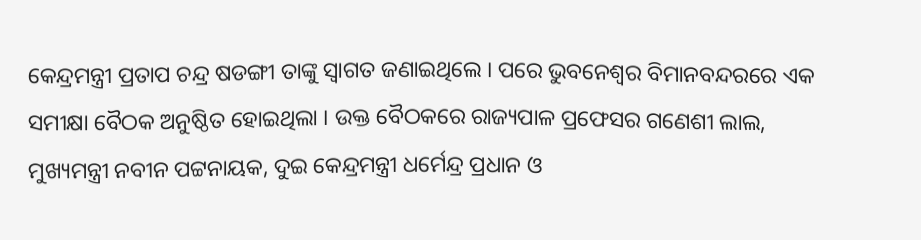କେନ୍ଦ୍ରମନ୍ତ୍ରୀ ପ୍ରତାପ ଚନ୍ଦ୍ର ଷଡଙ୍ଗୀ ତାଙ୍କୁ ସ୍ୱାଗତ ଜଣାଇଥିଲେ । ପରେ ଭୁବନେଶ୍ୱର ବିମାନବନ୍ଦରରେ ଏକ ସମୀକ୍ଷା ବୈଠକ ଅନୁଷ୍ଠିତ ହୋଇଥିଲା । ଉକ୍ତ ବୈଠକରେ ରାଜ୍ୟପାଳ ପ୍ରଫେସର ଗଣେଶୀ ଲାଲ, ମୁଖ୍ୟମନ୍ତ୍ରୀ ନବୀନ ପଟ୍ଟନାୟକ, ଦୁଇ କେନ୍ଦ୍ରମନ୍ତ୍ରୀ ଧର୍ମେନ୍ଦ୍ର ପ୍ରଧାନ ଓ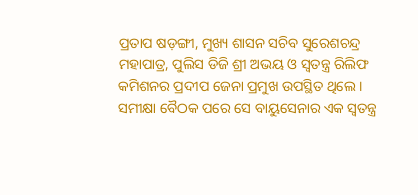ପ୍ରତାପ ଷଡ଼ଙ୍ଗୀ, ମୁଖ୍ୟ ଶାସନ ସଚିବ ସୁରେଶଚନ୍ଦ୍ର ମହାପାତ୍ର, ପୁଲିସ ଡିଜି ଶ୍ରୀ ଅଭୟ ଓ ସ୍ୱତନ୍ତ୍ର ରିଲିଫ କମିଶନର ପ୍ରଦୀପ ଜେନା ପ୍ରମୁଖ ଉପସ୍ଥିତ ଥିଲେ ।
ସମୀକ୍ଷା ବୈଠକ ପରେ ସେ ବାୟୁସେନାର ଏକ ସ୍ୱତନ୍ତ୍ର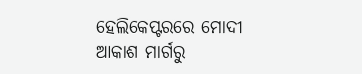ହେଲିକେପ୍ଟରରେ ମୋଦୀ ଆକାଶ ମାର୍ଗରୁ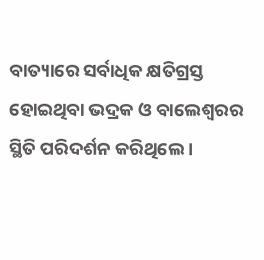ବାତ୍ୟାରେ ସର୍ବାଧିକ କ୍ଷତିଗ୍ରସ୍ତ ହୋଇଥିବା ଭଦ୍ରକ ଓ ବାଲେଶ୍ୱରର ସ୍ଥିତି ପରିଦର୍ଶନ କରିଥିଲେ ।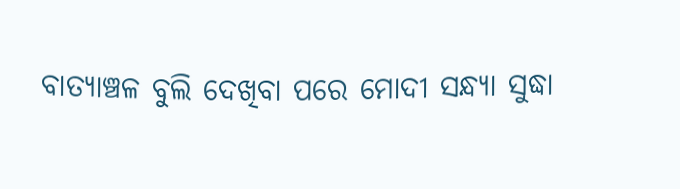ବାତ୍ୟାଞ୍ଚଳ ବୁଲି ଦେଖିବା ପରେ ମୋଦୀ ସନ୍ଧ୍ୟା ସୁଦ୍ଧା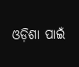ଓଡ଼ିଶା ପାଇଁ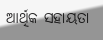ଆର୍ଥିକ ସହାୟତା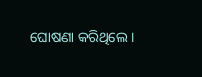ଘୋଷଣା କରିଥିଲେ ।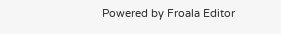Powered by Froala Editor